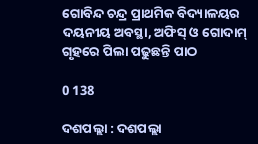ଗୋବିନ୍ଦ ଚନ୍ଦ୍ର ପ୍ରାଥମିକ ବିଦ୍ୟାଳୟର ଦୟନୀୟ ଅବସ୍ଥା, ଅଫିସ୍‌ ଓ ଗୋଦାମ୍‌ ଗୃହରେ ପିଲା ପଢୁଛନ୍ତି ପାଠ

0 138

ଦଶପଲ୍ଲା : ଦଶପଲ୍ଲା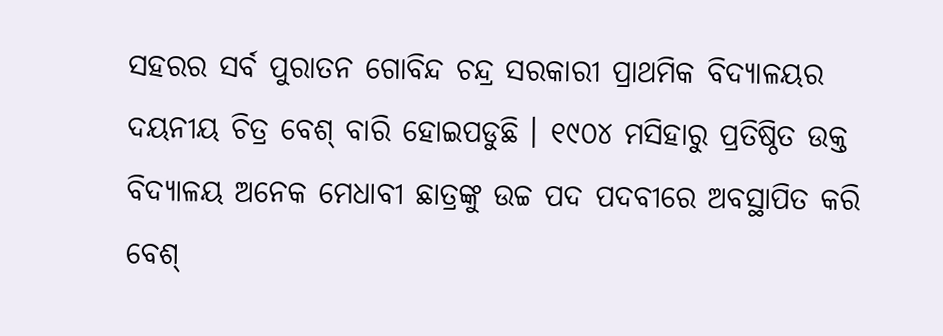ସହରର ସର୍ବ ପୁରାତନ ଗୋବିନ୍ଦ ଚନ୍ଦ୍ର ସରକାରୀ ପ୍ରାଥମିକ ବିଦ୍ୟାଳୟର ଦୟନୀୟ ଚିତ୍ର ବେଶ୍‌ ବାରି ହୋଇପଡୁଛି । ୧୯୦୪ ମସିହାରୁ ପ୍ରତିଷ୍ଠିତ ଉକ୍ତ ବିଦ୍ୟାଳୟ ଅନେକ ମେଧାବୀ ଛାତ୍ରଙ୍କୁ ଉଚ୍ଚ ପଦ ପଦବୀରେ ଅବସ୍ଥାପିତ କରି ବେଶ୍‌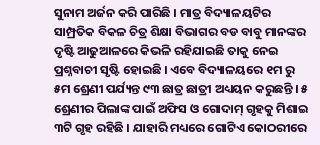ସୁନାମ ଅର୍ଜନ କରି ପାରିଛି । ମାତ୍ର ବିଦ୍ୟାଳୟଟିର ସାମ୍ପ୍ରତିକ ବିକଳ ଚିତ୍ର ଶିକ୍ଷା ବିଭାଗର ବଡ ବାବୁ ମାନଙ୍କର ଦୃଷ୍ଟି ଆଢୁଆଳରେ କିଭଳି ରହିଯାଇଛି ତାକୁ ନେଇ ପ୍ରଶ୍ନବାଚୀ ସୃଷ୍ଟି ହୋଇଛି । ଏବେ ବିଦ୍ୟାଳୟରେ ୧ମ ରୁ ୫ମ ଶ୍ରେଣୀ ପର୍ଯ୍ୟନ୍ତ ୯୩ ଛାତ୍ର ଛାତ୍ରୀ ଅଧ୍ୟୟନ କରୁଛନ୍ତି । ୫ ଶ୍ରେଣୀର ପିଲାଙ୍କ ପାଇଁ ଅଫିସ ଓ ଗୋଦାମ୍‌ ଗୃହକୁ ମିଶାଇ ୩ଟି ଗୃହ ରହିଛି । ଯାହାରି ମଧ୍ୟରେ ଗୋଟିଏ କୋଠରୀରେ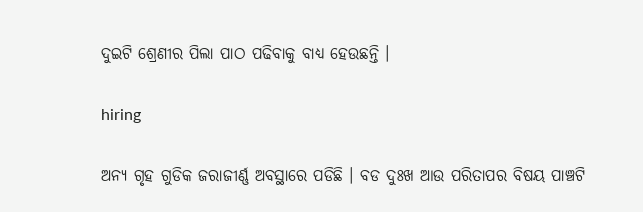ଦୁଇଟି ଶ୍ରେଣୀର ପିଲା ପାଠ ପଢିବାକୁ ବାଧ୍ୟ ହେଉଛନ୍ତି ।

hiring

ଅନ୍ୟ ଗୃହ ଗୁଡିକ ଜରାଜୀର୍ଣ୍ଣ ଅବସ୍ଥାରେ ପଡିଛି । ବଡ ଦୁଃଖ ଆଉ ପରିତାପର ବିଷୟ ପାଞ୍ଚଟି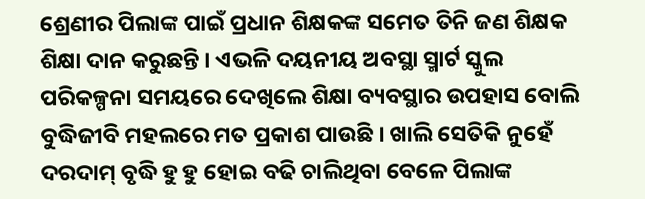ଶ୍ରେଣୀର ପିଲାଙ୍କ ପାଇଁ ପ୍ରଧାନ ଶିକ୍ଷକଙ୍କ ସମେତ ତିନି ଜଣ ଶିକ୍ଷକ ଶିକ୍ଷା ଦାନ କରୁଛନ୍ତି । ଏଭଳି ଦୟନୀୟ ଅବସ୍ଥା ସ୍ମାର୍ଟ ସ୍କୁଲ ପରିକଳ୍ପନା ସମୟରେ ଦେଖିଲେ ଶିକ୍ଷା ବ୍ୟବସ୍ଥାର ଉପହାସ ବୋଲି ବୁଦ୍ଧିଜୀବି ମହଲରେ ମତ ପ୍ରକାଶ ପାଉଛି । ଖାଲି ସେତିକି ନୁହେଁ ଦରଦାମ୍‌ ବୃଦ୍ଧି ହୁ ହୁ ହୋଇ ବଢି ଚାଲିଥିବା ବେଳେ ପିଲାଙ୍କ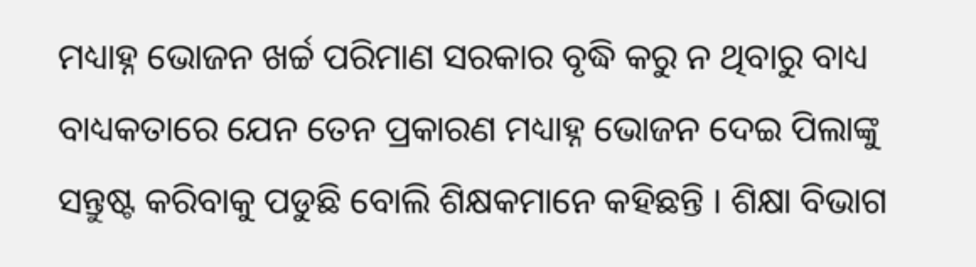ମଧ୍ୟାହ୍ନ ଭୋଜନ ଖର୍ଚ୍ଚ ପରିମାଣ ସରକାର ବୃଦ୍ଧି କରୁ ନ ଥିବାରୁ ବାଧ୍ୟ ବାଧ୍ୟକତାରେ ଯେନ ତେନ ପ୍ରକାରଣ ମଧ୍ୟାହ୍ନ ଭୋଜନ ଦେଇ ପିଲାଙ୍କୁ ସନ୍ତୁଷ୍ଟ କରିବାକୁ ପଡୁଛି ବୋଲି ଶିକ୍ଷକମାନେ କହିଛନ୍ତି । ଶିକ୍ଷା ବିଭାଗ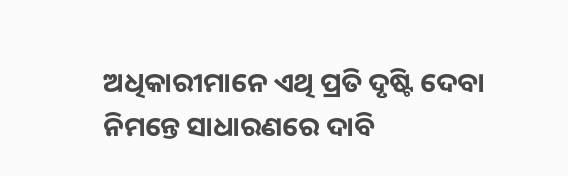ଅଧିକାରୀମାନେ ଏଥି ପ୍ରତି ଦୃଷ୍ଟି ଦେବା ନିମନ୍ତେ ସାଧାରଣରେ ଦାବି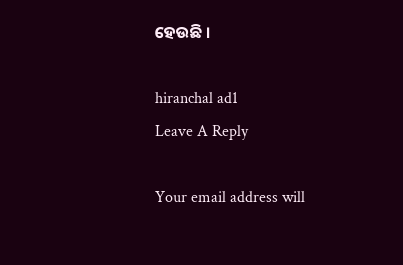ହେଉଛି ।

hiranchal ad1
Leave A Reply

Your email address will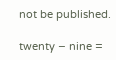not be published.

twenty − nine =